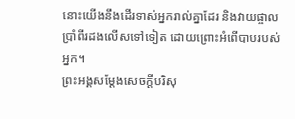នោះយើងនឹងដើរទាស់អ្នករាល់គ្នាដែរ និងវាយផ្ចាលប្រាំពីរដងលើសទៅទៀត ដោយព្រោះអំពើបាបរបស់អ្នក។
ព្រះអង្គសម្ដែងសេចក្ដីបរិសុ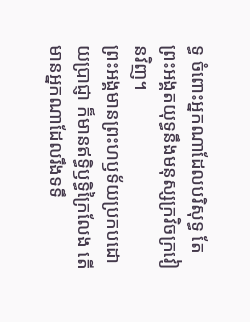ទ្ធ ចំពោះអ្នកណាដែលបរិសុទ្ធ តែព្រះអង្គតយុទ្ធនឹងមនុស្សក្រវិចក្រវៀនវិញ។
ព្រះអង្គមានព្រះហឫទ័យប្រកបដោយប្រាជ្ញា ក៏មានឥទ្ធិឫទ្ធិក្រៃលែង តើមានអ្នកណាដែលរឹងទទឹ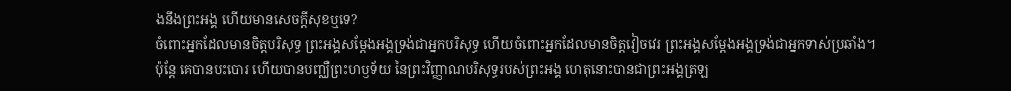ងនឹងព្រះអង្គ ហើយមានសេចក្ដីសុខឬទេ?
ចំពោះអ្នកដែលមានចិត្តបរិសុទ្ធ ព្រះអង្គសម្ដែងអង្គទ្រង់ជាអ្នកបរិសុទ្ធ ហើយចំពោះអ្នកដែលមានចិត្តវៀចវេរ ព្រះអង្គសម្ដែងអង្គទ្រង់ជាអ្នកទាស់ប្រឆាំង។
ប៉ុន្តែ គេបានបះបោរ ហើយបានបញ្ឈឺព្រះហឫទ័យ នៃព្រះវិញ្ញាណបរិសុទ្ធរបស់ព្រះអង្គ ហេតុនោះបានជាព្រះអង្គត្រឡ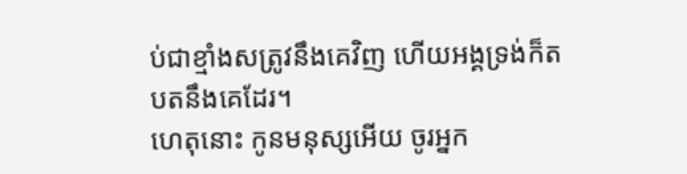ប់ជាខ្មាំងសត្រូវនឹងគេវិញ ហើយអង្គទ្រង់ក៏តបតនឹងគេដែរ។
ហេតុនោះ កូនមនុស្សអើយ ចូរអ្នក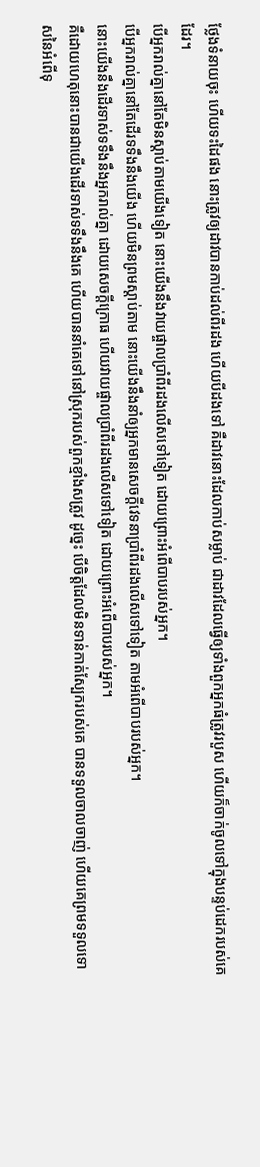ថ្លែងទំនាយចុះ ហើយទះដៃផង នោះត្រូវឲ្យដាវបានកាប់ដល់ពីរដង ហើយបីដងទៅ គឺដាវនោះដែលកាប់សម្លាប់ ជាដាវដែលធ្វើឲ្យទាំងពួកអ្នកធំត្រូវរបួស ហើយក៏ចាក់ចូលទៅក្នុងបន្ទប់ដេករបស់គេដែរ។
បើអ្នករាល់គ្នានៅតែមិនស្តាប់តាមយើងទៀត នោះយើងនឹងវាយផ្ចាលប្រាំពីរដងលើសទៅទៀត ដោយព្រោះអំពើបាបរបស់អ្នក។
បើអ្នករាល់គ្នានៅតែដើរទទឹងនឹងយើង ហើយមិនព្រមស្តាប់តាម នោះយើងនឹងនាំឲ្យអ្នកមានសេចក្ដីវេទនាប្រាំពីរដងលើសទៅទៀត តាមអំពើបាបរបស់អ្នក។
នោះយើងនឹងដើរទាស់ទទឹងនឹងអ្នករាល់គ្នា ដោយសេចក្ដីក្រោធ ហើយវាយផ្ចាលប្រាំពីរដងលើសទៅទៀត ដោយព្រោះអំពើបាបរបស់អ្នក។
គឺដោយហេតុនោះបានជាយើងដើរទាស់ទទឹងនឹងគេ ហើយបាននាំគេទៅនៅស្រុករបស់ពួកខ្មាំងសត្រូវ ដូច្នេះ បើចិត្តដែលមិនទាន់កាត់ស្បែករបស់គេ បានទទួលចាលចាញ់ ហើយគេព្រមទទួលទោសនៃអំពើទុ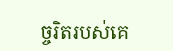ច្ចរិតរបស់គេ